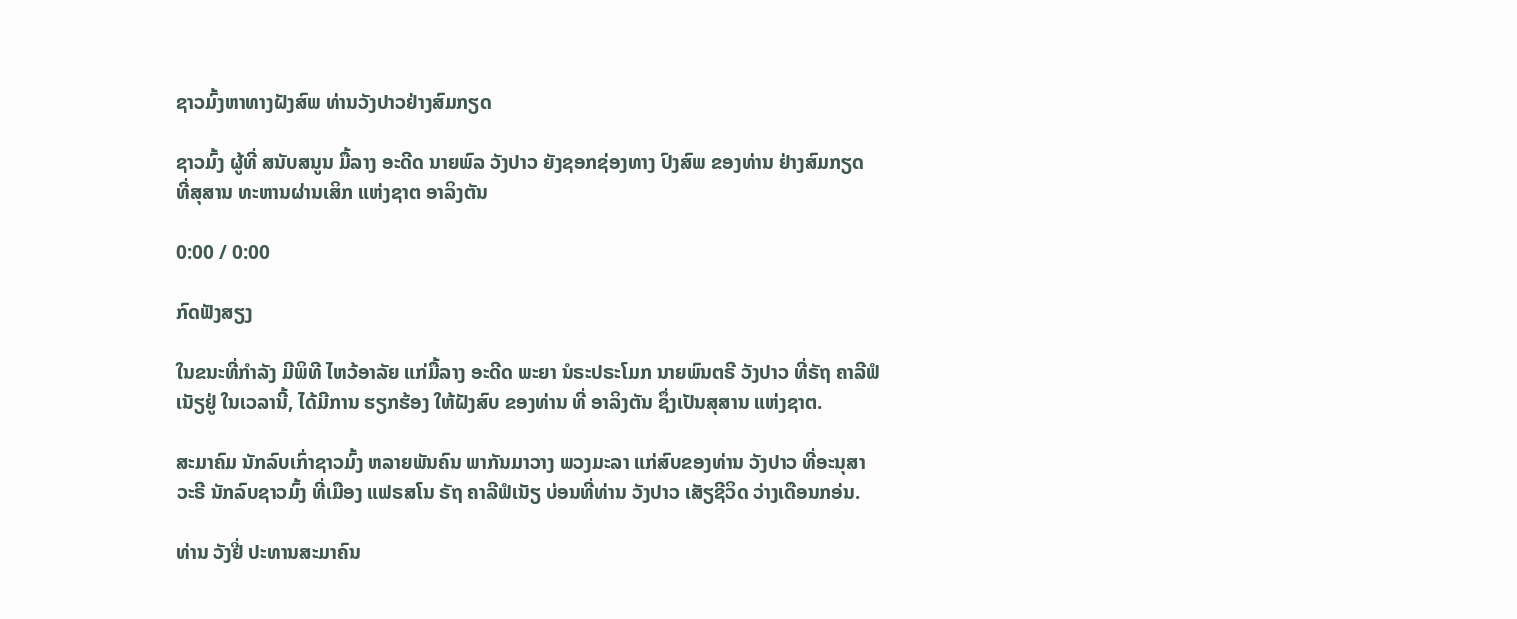ຊາວມົ້ງຫາທາງຝັງສົພ ທ່ານວັງປາວຢ່າງສົມກຽດ

ຊາວມົ້ງ ຜູ້ທີ່ ສນັບສນູນ ມື້ລາງ ອະດີດ ນາຍພົລ ວັງປາວ ຍັງຊອກຊ່ອງທາງ ປົງສົພ ຂອງທ່ານ ຢ່າງສົມກຽດ ທີ່ສຸສານ ທະຫານຜ່ານເສິກ ແຫ່ງຊາຕ ອາລິງຕັນ

0:00 / 0:00

ກົດຟັງສຽງ

ໃນຂນະທີ່ກຳລັງ ມີພິທີ ໄຫວ້ອາລັຍ ແກ່ມື້ລາງ ອະດີດ ພະຍາ ນໍຣະປຣະໂມກ ນາຍພົນຕຣີ ວັງປາວ ທີ່ຣັຖ ຄາລີຟໍເນັຽຢູ່ ໃນເວລານີ້, ໄດ້ມີການ ຮຽກຮ້ອງ ໃຫ້ຝັງສົບ ຂອງທ່ານ ທີ່ ອາລິງຕັນ ຊຶ່ງເປັນສຸສານ ແຫ່ງຊາຕ.

ສະມາຄົມ ນັກລົບເກົ່າຊາວມົ້ງ ຫລາຍພັນຄົນ ພາກັນມາວາງ ພວງມະລາ ແກ່ສົບຂອງທ່ານ ວັງປາວ ທີ່ອະນຸສາວະຣີ ນັກລົບຊາວມົ້ງ ທີ່ເມືອງ ແຟຣສໂນ ຣັຖ ຄາລີຟໍເນັຽ ບ່ອນທີ່ທ່ານ ວັງປາວ ເສັຽຊີວິດ ວ່າງເດືອນກອ່ນ.

ທ່ານ ວັງຢີ່ ປະທານສະມາຄົນ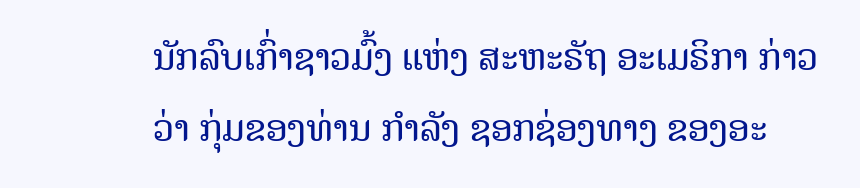ນັກລົບເກົ່າຊາວມົ້ງ ແຫ່ງ ສະຫະຣັຖ ອະເມຣິກາ ກ່າວວ່າ ກຸ່ມຂອງທ່ານ ກຳລັງ ຊອກຊ່ອງທາງ ຂອງອະ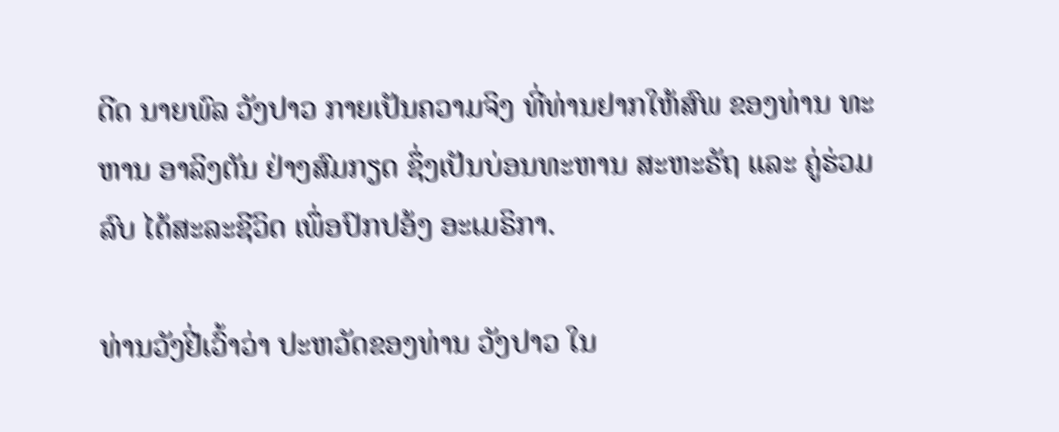ດີດ ນາຍພົລ ວັງປາວ ກາຍເປັນຄວາມຈິງ ທີ່ທ່ານຢາກໃຫ້ສົພ ຂອງທ່ານ ທະຫານ ອາລິງຕັນ ຢ່າງສົມກຽດ ຊຶ່ງເປັນບ່ອນທະຫານ ສະຫະຣັຖ ແລະ ຄູ່ຮ່ວມລົບ ໄດ້ສະລະຊີວິດ ເພຶ່ອປົກປອ້ງ ອະເມຣິກາ.

ທ່ານວັງຢີ່ເວົ້າວ່າ ປະຫວັດຂອງທ່ານ ວັງປາວ ໃນ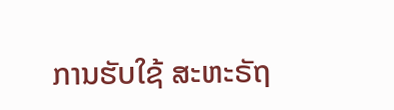ການຮັບໃຊ້ ສະຫະຣັຖ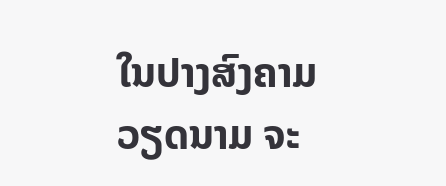ໃນປາງສົງຄາມ ວຽດນາມ ຈະ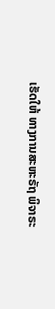ເຮັດໃຫ້ ທາງການສະຫະຣັຖ ພິຈາຣະ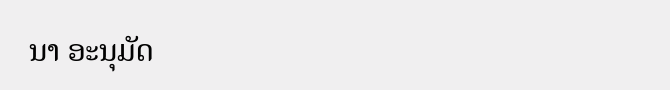ນາ ອະນຸມັດ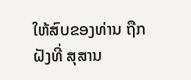ໃຫ້ສົບຂອງທ່ານ ຖືກຝັງທີ່ ສຸສານ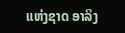ແຫ່ງຊາດ ອາລິງ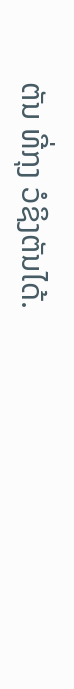ຕັນ ທີ່ກຸງ ວໍຊິງຕັນໄດ້.